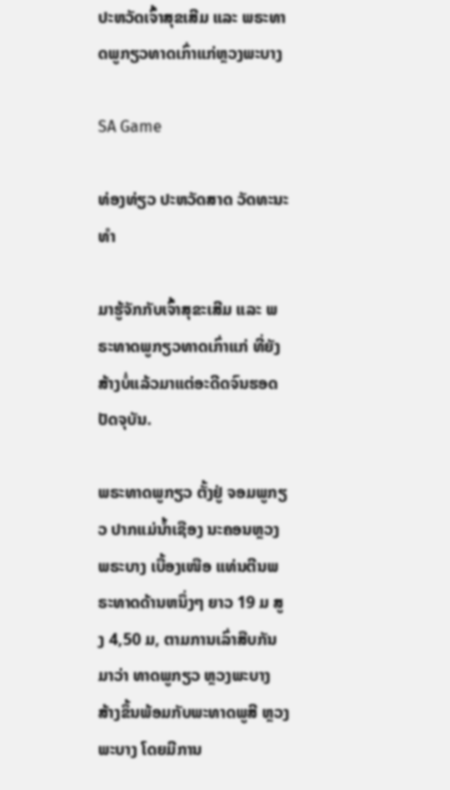ປະຫວັດເຈົ້າສຸຂເສີມ ແລະ ພຣະທາດພູກຽວທາດເກົ່າແກ່ຫຼວງພະບາງ

SA Game

ທ່ອງທ່ຽວ ປະຫວັດສາດ ວັດທະນະທຳ

ມາຮູ້ຈັກກັບເຈົ້າສຸຂະເສີມ ແລະ ພຣະທາດພູກຽວທາດເກົ່າແກ່ ທີ່ຍັງສ້າງບໍ່ແລ້ວມາແຕ່ອະດີດຈົນຮອດປັດຈຸບັນ.

ພຣະທາດພູກຽວ ຕັ້ງຢູ່ ຈອມພູກຽວ ປາກແມ່ນໍ້າເຊືອງ ນະຄອນຫຼວງພຣະບາງ ເບື້ອງເໜືອ ແທ່ນຕີນພຣະທາດດ້ານຫນຶ່ງໆ ຍາວ 19 ມ ສູງ 4,50 ມ, ຕາມການເລົ່າສືບກັນມາວ່າ ທາດພູກຽວ ຫຼວງພະບາງ ສ້າງຂຶ້ນພ້ອມກັບພະທາດພູສີ ຫຼວງພະບາງ ໂດຍມີການ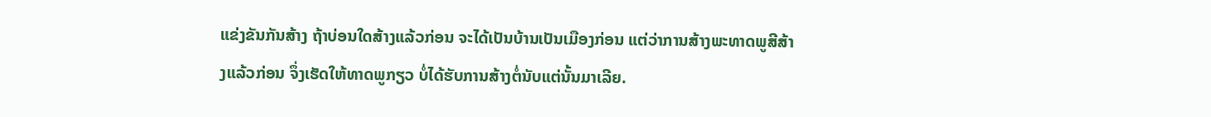ແຂ່ງຂັນກັນສ້າງ ຖ້າບ່ອນໃດສ້າງແລ້ວກ່ອນ ຈະໄດ້ເປັນບ້ານເປັນເມືອງກ່ອນ ແຕ່ວ່າການສ້າງພະທາດພູສີສ້າງແລ້ວກ່ອນ ຈຶ່ງເຮັດໃຫ້ທາດພູກຽວ ບໍ່ໄດ້ຮັບການສ້າງຕໍ່ນັບແຕ່ນັ້ນມາເລີຍ.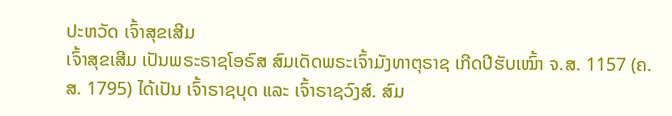ປະຫວັດ ເຈົ້າສຸຂເສີມ
ເຈົ້າສຸຂເສີມ ເປັນພຣະຣາຊໂອຣົສ ສົມເດັດພຣະເຈົ້າມັງທາຕຸຣາຊ ເກີດປີຮັບເໝົ້າ ຈ.ສ. 1157 (ຄ.ສ. 1795) ໄດ້ເປັນ ເຈົ້າຣາຊບຸດ ແລະ ເຈົ້າຣາຊວົງສ໌. ສົມ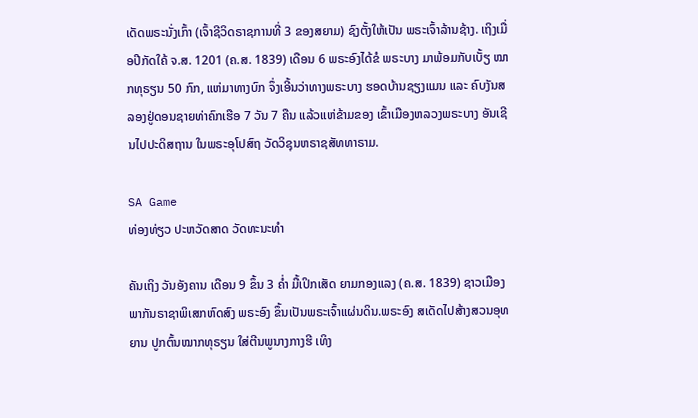ເດັດພຣະນັ່ງເກົ້າ (ເຈົ້າຊີວິດຣາຊການທີ່ 3 ຂອງສຍາມ) ຊົງຕັ້ງໃຫ້ເປັນ ພຣະເຈົ້າລ້ານຊ້າງ. ເຖິງເມື່ອປີກັດໃຄ້ ຈ.ສ. 1201 (ຄ.ສ. 1839) ເດືອນ 6 ພຣະອົງໄດ້ຂໍ ພຣະບາງ ມາພ້ອມກັບເບັ້ຽ ໝາກທຸຣຽນ 50 ກົກ, ແຫ່ມາທາງບົກ ຈຶ່ງເອີ້ນວ່າທາງພຣະບາງ ຮອດບ້ານຊຽງແມນ ແລະ ຄົບງັນສລອງຢູ່ດອນຊາຍທ່າຄົກເຮືອ 7 ວັນ 7 ຄືນ ແລ້ວແຫ່ຂ້າມຂອງ ເຂົ້າເມືອງຫລວງພຣະບາງ ອັນເຊີນໄປປະດິສຖານ ໃນພຣະອຸໂປສົຖ ວັດວິຊຸນຫຣາຊສັທທາຣາມ.

SA Game
ທ່ອງທ່ຽວ ປະຫວັດສາດ ວັດທະນະທຳ

ຄັນເຖິງ ວັນອັງຄານ ເດືອນ 9 ຂຶ້ນ 3 ຄໍ່າ ມື້ເປິກເສັດ ຍາມກອງແລງ (ຄ.ສ. 1839) ຊາວເມືອງພາກັນຣາຊາພິເສກຫົດສົງ ພຣະອົງ ຂຶ້ນເປັນພຣະເຈົ້າແຜ່ນດິນ.ພຣະອົງ ສເດັດໄປສ້າງສວນອຸທຍານ ປູກຕົ້ນໝາກທຸຣຽນ ໃສ່ຕີນພູນາງກາງຮີ ເທິງ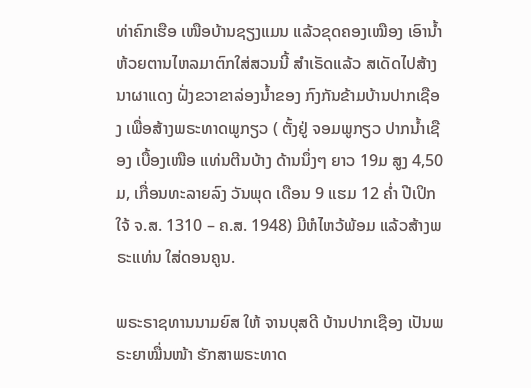ທ່າຄົກເຮືອ ເໜືອບ້ານຊຽງແມນ ແລ້ວຂຸດຄອງເໝືອງ ເອົານໍ້າຫ້ວຍຕານໄຫລມາຕົກໃສ່ສວນນີ້ ສໍາເຣັດແລ້ວ ສເດັດໄປສ້າງ ນາຜາແດງ ຝັ່ງຂວາຂາລ່ອງນໍ້າຂອງ ກົງກັນຂ້າມບ້ານປາກເຊືອງ ເພື່ອສ້າງພຣະທາດພູກຽວ ( ຕັ້ງຢູ່ ຈອມພູກຽວ ປາກນໍ້າເຊືອງ ເບື້ອງເໜືອ ແທ່ນຕີນບ້າງ ດ້ານນຶ່ງໆ ຍາວ 19ມ ສູງ 4,50ມ, ເກື່ອນທະລາຍລົງ ວັນພຸດ ເດືອນ 9 ແຮມ 12 ຄໍ່າ ປີເປິກໃຈ້ ຈ.ສ. 1310 – ຄ.ສ. 1948) ມີຫໍໄຫວ້ພ້ອມ ແລ້ວສ້າງພຣະແທ່ນ ໃສ່ດອນຄູນ.

ພຣະຣາຊທານນາມຍົສ ໃຫ້ ຈານບຸສດີ ບ້ານປາກເຊືອງ ເປັນພຣະຍາໝື່ນໜ້າ ຮັກສາພຣະທາດ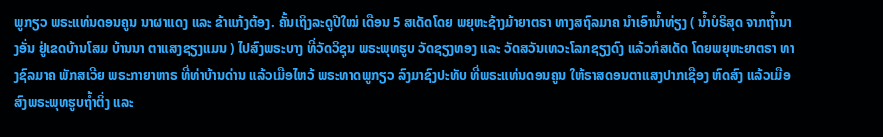ພູກຽວ ພຣະແທ່ນດອນຄູນ ນາຜາແດງ ແລະ ຂ້າແກ້ງຕ້ອງ. ຄັ້ນເຖິງລະດູປີໃໝ່ ເດືອນ 5 ສເດັດໂດຍ ພຍຸຫະຊ້າງມ້າຍາຕຣາ ທາງສຖົລມາຄ ນໍາເອົານໍ້າທ່ຽງ ( ນໍ້າບໍຣິສຸດ ຈາກຖໍ້ານາງອັ່ນ ຢູ່ເຂດບ້ານໂສມ ບ້ານນາ ຕາແສງຊຽງແມນ ) ໄປສົງພຣະບາງ ທີ່ວັດວິຊຸນ ພຣະພຸທຮູບ ວັດຊຽງທອງ ແລະ ວັດສວັນເທວະໂລກຊຽງດົງ ແລ້ວກໍສເດັດ ໂດຍພຍຸຫະຍາຕຣາ ທາງຊົລມາຄ ພັກສເວີຍ ພຣະກາຍາຫາຣ ທີ່ທ່າບ້ານດ່ານ ແລ້ວເມືອໄຫວ້ ພຣະທາດພູກຽວ ລົງມາຊົງປະທັບ ທີ່ພຣະແທ່ນດອນຄູນ ໃຫ້ຣາສດອນຕາແສງປາກເຊືອງ ຫົດສົງ ແລ້ວເມືອສົງພຣະພຸທຮູບຖໍ້າຕິ່ງ ແລະ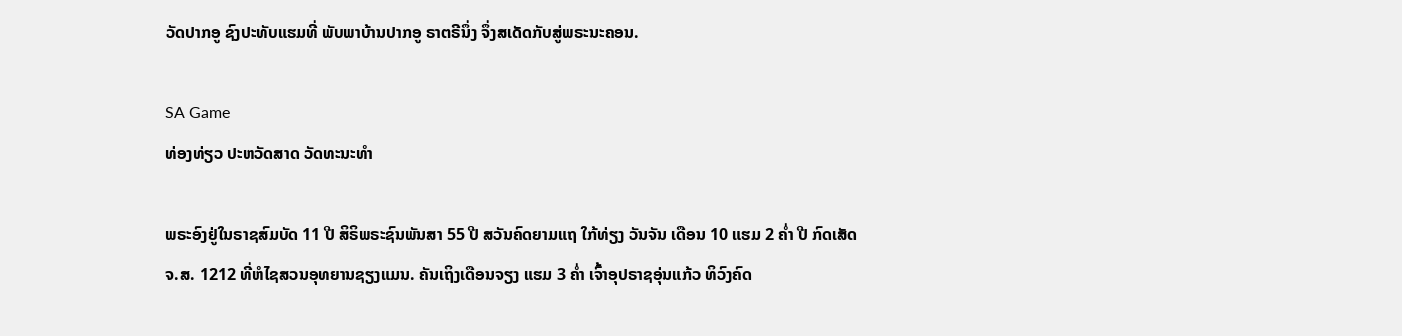ວັດປາກອູ ຊົງປະທັບແຮມທີ່ ພັບພາບ້ານປາກອູ ຣາຕຣີນຶ່ງ ຈຶ່ງສເດັດກັບສູ່ພຣະນະຄອນ.

SA Game
ທ່ອງທ່ຽວ ປະຫວັດສາດ ວັດທະນະທຳ

ພຣະອົງຢູ່ໃນຣາຊສົມບັດ 11 ປີ ສິຣິພຣະຊົນພັນສາ 55 ປີ ສວັນຄົດຍາມແຖ ໃກ້ທ່ຽງ ວັນຈັນ ເດືອນ 10 ແຮມ 2 ຄໍ່າ ປີ ກົດເສັດ ຈ.ສ. 1212 ທີ່ຫໍໄຊສວນອຸທຍານຊຽງແມນ. ຄັນເຖິງເດືອນຈຽງ ແຮມ 3 ຄໍ່າ ເຈົ້າອຸປຣາຊອຸ່ນແກ້ວ ທິວົງຄົດ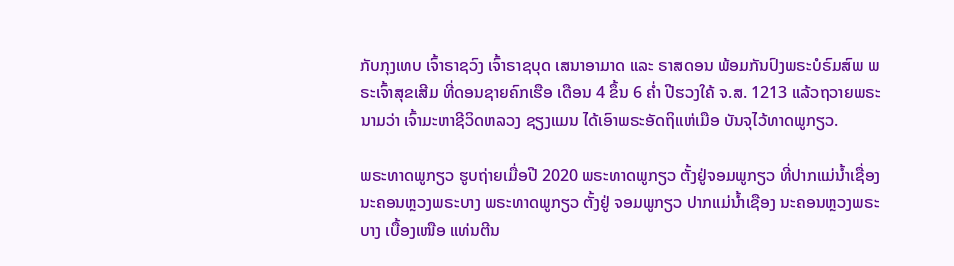ກັບກຸງເທບ ເຈົ້າຣາຊວົງ ເຈົ້າຣາຊບຸດ ເສນາອາມາດ ແລະ ຣາສດອນ ພ້ອມກັນປົງພຣະບໍຣົມສົພ ພຣະເຈົ້າສຸຂເສີມ ທີ່ດອນຊາຍຄົກເຮືອ ເດືອນ 4 ຂຶ້ນ 6 ຄໍ່າ ປີຮວງໃຄ້ ຈ.ສ. 1213 ແລ້ວຖວາຍພຣະນາມວ່າ ເຈົ້າມະຫາຊີວິດຫລວງ ຊຽງແມນ ໄດ້ເອົາພຣະອັດຖິແຫ່ເມືອ ບັນຈຸໄວ້ທາດພູກຽວ.

ພຣະທາດພູກຽວ ຮູບຖ່າຍເມື່ອປີ 2020 ພຣະທາດພູກຽວ ຕັ້ງຢູ່ຈອມພູກຽວ ທີ່ປາກແມ່ນ້ຳເຊື່ອງ ນະຄອນຫຼວງພຣະບາງ ພຣະທາດພູກຽວ ຕັ້ງຢູ່ ຈອມພູກຽວ ປາກແມ່ນໍ້າເຊືອງ ນະຄອນຫຼວງພຣະບາງ ເບື້ອງເໜືອ ແທ່ນຕີນ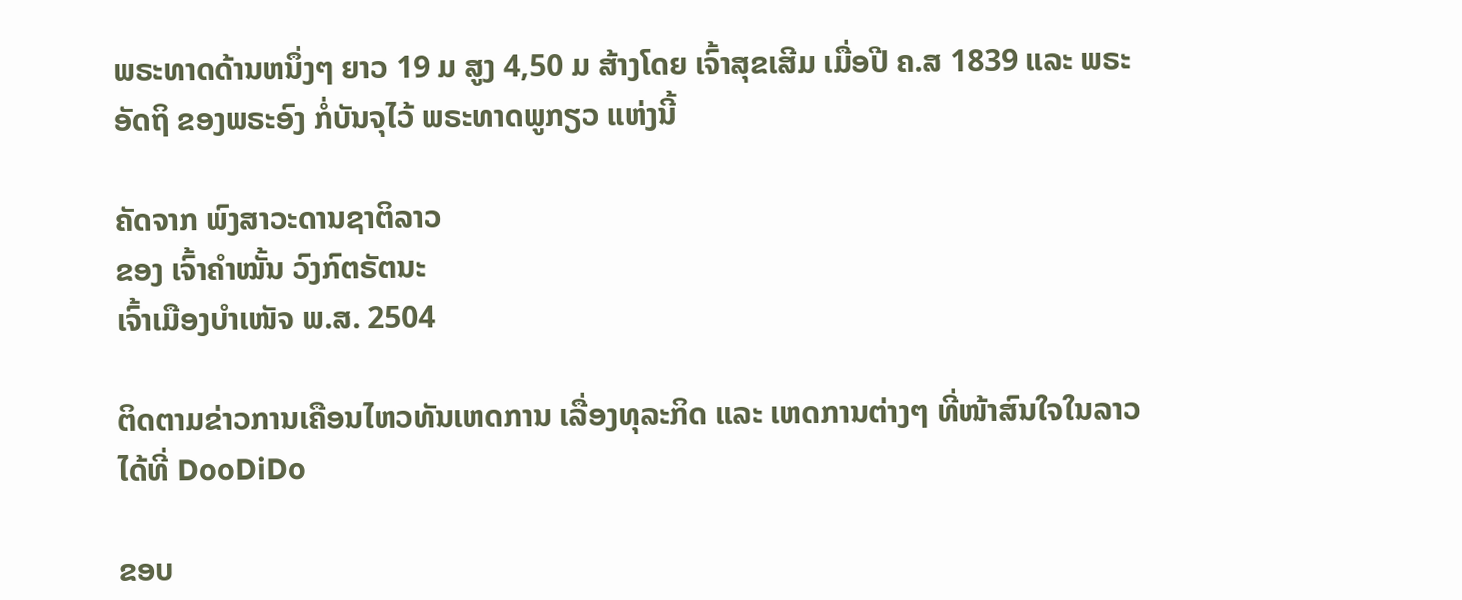ພຣະທາດດ້ານຫນຶ່ງໆ ຍາວ 19 ມ ສູງ 4,50 ມ ສ້າງໂດຍ ເຈົ້າສຸຂເສີມ ເມື່ອປີ ຄ.ສ 1839 ແລະ ພຣະອັດຖິ ຂອງພຣະອົງ ກໍ່ບັນຈຸໄວ້ ພຣະທາດພູກຽວ ແຫ່ງນີ້

ຄັດຈາກ ພົງສາວະດານຊາຕິລາວ
ຂອງ ເຈົ້າຄໍາໝັ້ນ ວົງກົຕຣັຕນະ
ເຈົ້າເມືອງບໍາເໜັຈ ພ.ສ. 2504

ຕິດຕາມຂ່າວການເຄືອນໄຫວທັນເຫດການ ເລື່ອງທຸລະກິດ ແລະ ເຫດການຕ່າງໆ ທີ່ໜ້າສົນໃຈໃນລາວໄດ້ທີ່ DooDiDo

ຂອບ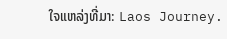ໃຈແຫລ່ງທີ່ມາ: Laos Journey.